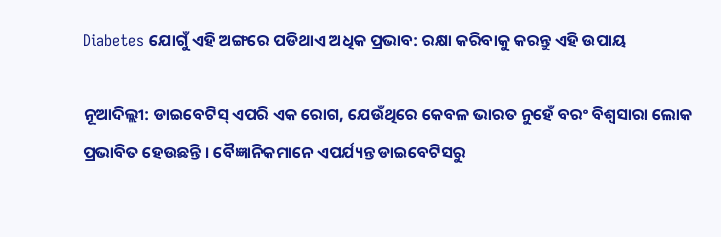Diabetes ଯୋଗୁଁ ଏହି ଅଙ୍ଗରେ ପଡିଥାଏ ଅଧିକ ପ୍ରଭାବ: ରକ୍ଷା କରିବାକୁ କରନ୍ତୁ ଏହି ଉପାୟ

ନୂଆଦିଲ୍ଲୀ: ଡାଇବେଟିସ୍ ଏପରି ଏକ ରୋଗ, ଯେଉଁଥିରେ କେବଳ ଭାରତ ନୁହେଁ ବରଂ ବିଶ୍ୱସାରା ଲୋକ ପ୍ରଭାବିତ ହେଉଛନ୍ତି । ବୈଜ୍ଞାନିକମାନେ ଏପର୍ଯ୍ୟନ୍ତ ଡାଇବେଟିସରୁ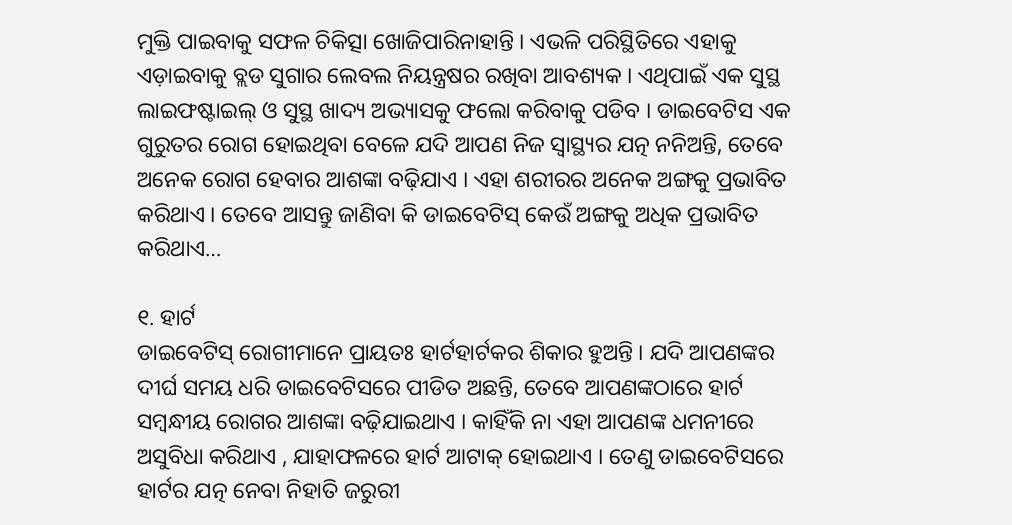ମୁକ୍ତି ପାଇବାକୁ ସଫଳ ଚିକିତ୍ସା ଖୋଜିପାରିନାହାନ୍ତି । ଏଭଳି ପରିସ୍ଥିତିରେ ଏହାକୁ ଏଡ଼ାଇବାକୁ ବ୍ଲଡ ସୁଗାର ଲେବଲ ନିୟନ୍ତ୍ରଷର ରଖିବା ଆବଶ୍ୟକ । ଏଥିପାଇଁ ଏକ ସୁସ୍ଥ ଲାଇଫଷ୍ଟାଇଲ୍ ଓ ସୁସ୍ଥ ଖାଦ୍ୟ ଅଭ୍ୟାସକୁ ଫଲୋ କରିବାକୁ ପଡିବ । ଡାଇବେଟିସ ଏକ ଗୁରୁତର ରୋଗ ହୋଇଥିବା ବେଳେ ଯଦି ଆପଣ ନିଜ ସ୍ୱାସ୍ଥ୍ୟର ଯତ୍ନ ନନିଅନ୍ତି, ତେବେ ଅନେକ ରୋଗ ହେବାର ଆଶଙ୍କା ବଢ଼ିଯାଏ । ଏହା ଶରୀରର ଅନେକ ଅଙ୍ଗକୁ ପ୍ରଭାବିତ କରିଥାଏ । ତେବେ ଆସନ୍ତୁ ଜାଣିବା କି ଡାଇବେଟିସ୍ କେଉଁ ଅଙ୍ଗକୁ ଅଧିକ ପ୍ରଭାବିତ କରିଥାଏ…

୧. ହାର୍ଟ
ଡାଇବେଟିସ୍ ରୋଗୀମାନେ ପ୍ରାୟତଃ ହାର୍ଟହାର୍ଟକର ଶିକାର ହୁଅନ୍ତି । ଯଦି ଆପଣଙ୍କର ଦୀର୍ଘ ସମୟ ଧରି ଡାଇବେଟିସରେ ପୀଡିତ ଅଛନ୍ତି, ତେବେ ଆପଣଙ୍କଠାରେ ହାର୍ଟ ସମ୍ବନ୍ଧୀୟ ରୋଗର ଆଶଙ୍କା ବଢ଼ିଯାଇଥାଏ । କାହିଁକି ନା ଏହା ଆପଣଙ୍କ ଧମନୀରେ ଅସୁବିଧା କରିଥାଏ , ଯାହାଫଳରେ ହାର୍ଟ ଆଟାକ୍ ହୋଇଥାଏ । ତେଣୁ ଡାଇବେଟିସରେ ହାର୍ଟର ଯତ୍ନ ନେବା ନିହାତି ଜରୁରୀ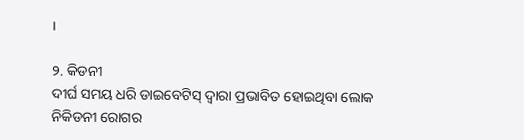।

୨. କିଡନୀ
ଦୀର୍ଘ ସମୟ ଧରି ଡାଇବେଟିସ୍ ଦ୍ୱାରା ପ୍ରଭାବିତ ହୋଇଥିବା ଲୋକ ନିକିଡନୀ ରୋଗର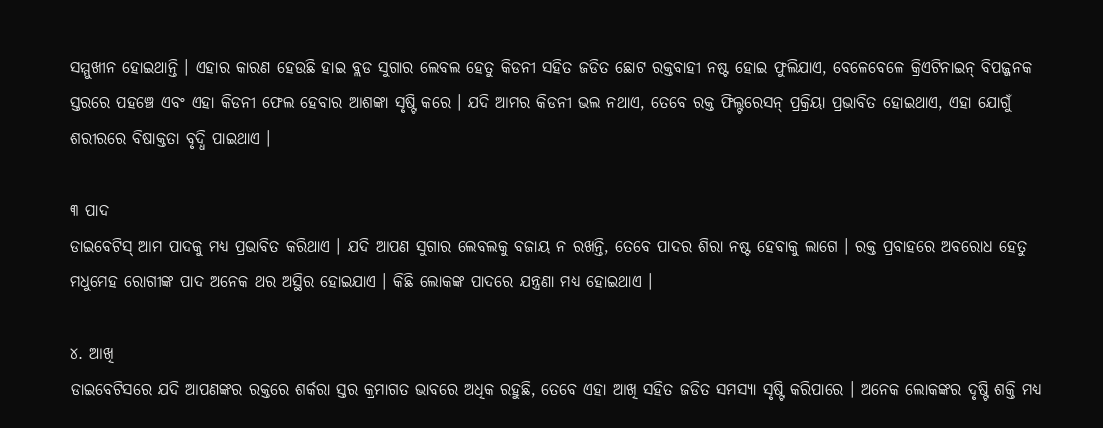ସମ୍ମୁଖୀନ ହୋଇଥାନ୍ତି । ଏହାର କାରଣ ହେଉଛି ହାଇ ବ୍ଲଡ ସୁଗାର ଲେବଲ ହେତୁ କିଡନୀ ସହିତ ଜଡିତ ଛୋଟ ରକ୍ତବାହୀ ନଷ୍ଟ ହୋଇ ଫୁଲିଯାଏ, ବେଳେବେଳେ କ୍ରିଏଟିନାଇନ୍ ବିପଜ୍ଜନକ ସ୍ତରରେ ପହଞ୍ଚେ ଏବଂ ଏହା କିଡନୀ ଫେଲ ହେବାର ଆଶଙ୍କା ସୃଷ୍ଟି କରେ । ଯଦି ଆମର କିଡନୀ ଭଲ ନଥାଏ, ତେବେ ରକ୍ତ ଫିଲ୍ଟରେସନ୍ ପ୍ରକ୍ରିୟା ପ୍ରଭାବିତ ହୋଇଥାଏ, ଏହା ଯୋଗୁଁ ଶରୀରରେ ବିଷାକ୍ତତା ବୃଦ୍ଧି ପାଇଥାଏ ।

୩ ପାଦ
ଡାଇବେଟିସ୍ ଆମ ପାଦକୁ ମଧ୍ୟ ପ୍ରଭାବିତ କରିଥାଏ । ଯଦି ଆପଣ ସୁଗାର ଲେବଲକୁ ବଜାୟ ନ ରଖନ୍ତି, ତେବେ ପାଦର ଶିରା ନଷ୍ଟ ହେବାକୁ ଲାଗେ । ରକ୍ତ ପ୍ରବାହରେ ଅବରୋଧ ହେତୁ ମଧୁମେହ ରୋଗୀଙ୍କ ପାଦ ଅନେକ ଥର ଅସ୍ଥିର ହୋଇଯାଏ । କିଛି ଲୋକଙ୍କ ପାଦରେ ଯନ୍ତ୍ରଣା ମଧ୍ୟ ହୋଇଥାଏ ।

୪. ଆଖି
ଡାଇବେଟିସରେ ଯଦି ଆପଣଙ୍କର ରକ୍ତରେ ଶର୍କରା ସ୍ତର କ୍ରମାଗତ ଭାବରେ ଅଧିକ ରହୁଛି, ତେବେ ଏହା ଆଖି ସହିତ ଜଡିତ ସମସ୍ୟା ସୃଷ୍ଟି କରିପାରେ । ଅନେକ ଲୋକଙ୍କର ଦୃଷ୍ଟି ଶକ୍ତି ମଧ୍ୟ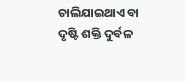ଚାଲିଯାଇଥାଏ ବା ଦୃଷ୍ଟି ଶକ୍ତି ଦୁର୍ବଳ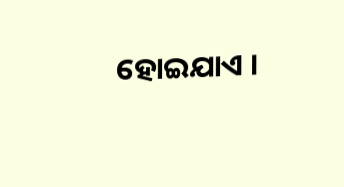ହୋଇଯାଏ ।